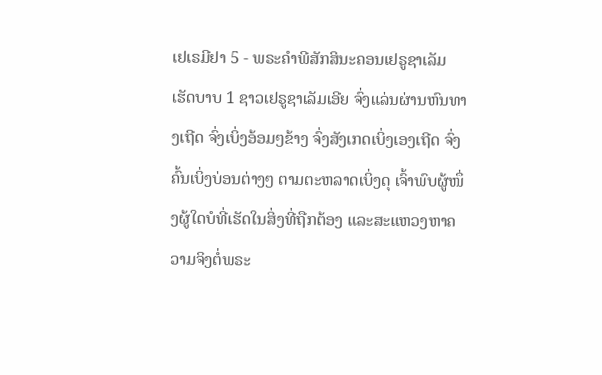ເຢເຣມີຢາ 5 - ພຣະຄຳພີສັກສິນະຄອນເຢຣູຊາເລັມເຮັດບາບ 1 ຊາວເຢຣູຊາເລັມເອີຍ ຈົ່ງແລ່ນຜ່ານຫົນທາງເຖີດ ຈົ່ງເບິ່ງອ້ອມໆຂ້າງ ຈົ່ງສັງເກດເບິ່ງເອງເຖີດ ຈົ່ງຄົ້ນເບິ່ງບ່ອນຕ່າງໆ ຕາມຕະຫລາດເບິ່ງດຸ ເຈົ້າພົບຜູ້ໜຶ່ງຜູ້ໃດບໍທີ່ເຮັດໃນສິ່ງທີ່ຖືກຕ້ອງ ແລະສະແຫວງຫາຄວາມຈິງຕໍ່ພຣະ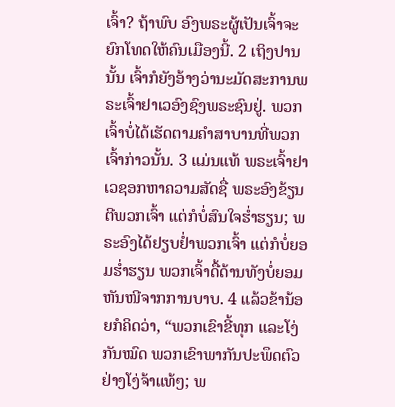ເຈົ້າ? ຖ້າພົບ ອົງພຣະຜູ້ເປັນເຈົ້າຈະຍົກໂທດໃຫ້ຄົນເມືອງນີ້. 2 ເຖິງປານນັ້ນ ເຈົ້າກໍຍັງອ້າງວ່ານະມັດສະການພຣະເຈົ້າຢາເວອົງຊົງພຣະຊົນຢູ່. ພວກເຈົ້າບໍ່ໄດ້ເຮັດຕາມຄຳສາບານທີ່ພວກເຈົ້າກ່າວນັ້ນ. 3 ແມ່ນແທ້ ພຣະເຈົ້າຢາເວຊອກຫາຄວາມສັດຊື່ ພຣະອົງຂ້ຽນຕີພວກເຈົ້າ ແຕ່ກໍບໍ່ສົນໃຈຮໍ່າຮຽນ; ພຣະອົງໄດ້ຢຽບຢໍ່າພວກເຈົ້າ ແຕ່ກໍບໍ່ຍອມຮໍ່າຮຽນ ພວກເຈົ້າດື້ດ້ານທັງບໍ່ຍອມຫັນໜີຈາກການບາບ. 4 ແລ້ວຂ້ານ້ອຍກໍຄິດວ່າ, “ພວກເຂົາຂີ້ທຸກ ແລະໂງ່ກັນໝົດ ພວກເຂົາພາກັນປະພຶດຕົວຢ່າງໂງ່ຈ້າແທ້ໆ; ພ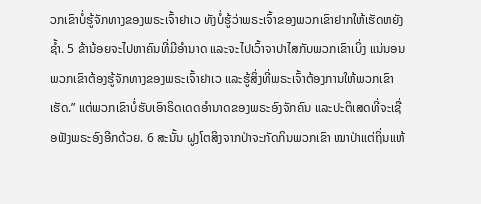ວກເຂົາບໍ່ຮູ້ຈັກທາງຂອງພຣະເຈົ້າຢາເວ ທັງບໍ່ຮູ້ວ່າພຣະເຈົ້າຂອງພວກເຂົາຢາກໃຫ້ເຮັດຫຍັງຊໍ້າ. 5 ຂ້ານ້ອຍຈະໄປຫາຄົນທີ່ມີອຳນາດ ແລະຈະໄປເວົ້າຈາປາໄສກັບພວກເຂົາເບິ່ງ ແນ່ນອນພວກເຂົາຕ້ອງຮູ້ຈັກທາງຂອງພຣະເຈົ້າຢາເວ ແລະຮູ້ສິ່ງທີ່ພຣະເຈົ້າຕ້ອງການໃຫ້ພວກເຂົາເຮັດ.” ແຕ່ພວກເຂົາບໍ່ຮັບເອົາຣິດເດດອຳນາດຂອງພຣະອົງຈັກຄົນ ແລະປະຕິເສດທີ່ຈະເຊື່ອຟັງພຣະອົງອີກດ້ວຍ. 6 ສະນັ້ນ ຝູງໂຕສິງຈາກປ່າຈະກັດກິນພວກເຂົາ ໝາປ່າແຕ່ຖິ່ນແຫ້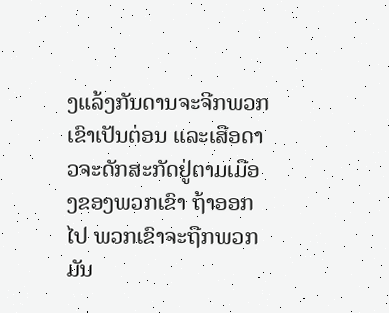ງແລ້ງກັນດານຈະຈີກພວກເຂົາເປັນຕ່ອນ ແລະເສືອດາວຈະດັກສະກັດຢູ່ຕາມເມືອງຂອງພວກເຂົາ ຖ້າອອກໄປ ພວກເຂົາຈະຖືກພວກມັນ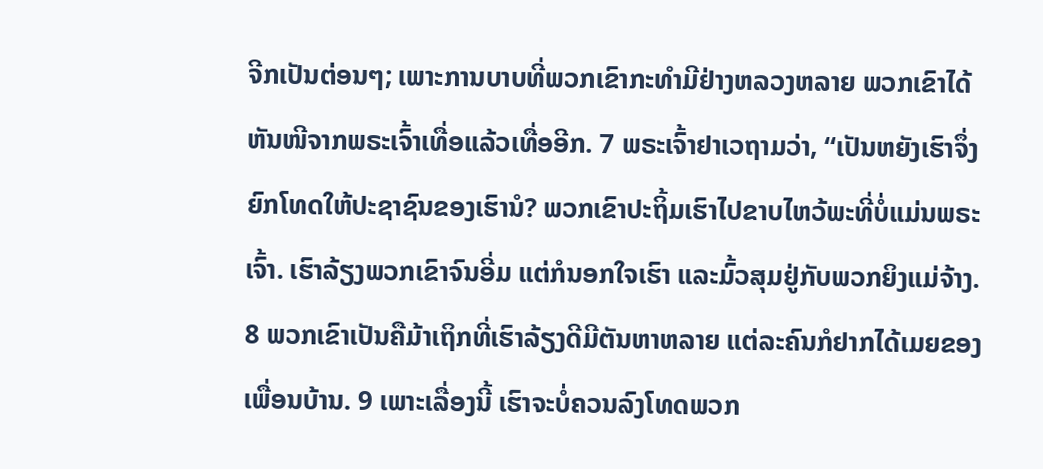ຈີກເປັນຕ່ອນໆ; ເພາະການບາບທີ່ພວກເຂົາກະທຳມີຢ່າງຫລວງຫລາຍ ພວກເຂົາໄດ້ຫັນໜີຈາກພຣະເຈົ້າເທື່ອແລ້ວເທື່ອອີກ. 7 ພຣະເຈົ້າຢາເວຖາມວ່າ, “ເປັນຫຍັງເຮົາຈຶ່ງຍົກໂທດໃຫ້ປະຊາຊົນຂອງເຮົານໍ? ພວກເຂົາປະຖິ້ມເຮົາໄປຂາບໄຫວ້ພະທີ່ບໍ່ແມ່ນພຣະເຈົ້າ. ເຮົາລ້ຽງພວກເຂົາຈົນອີ່ມ ແຕ່ກໍນອກໃຈເຮົາ ແລະມົ້ວສຸມຢູ່ກັບພວກຍິງແມ່ຈ້າງ. 8 ພວກເຂົາເປັນຄືມ້າເຖິກທີ່ເຮົາລ້ຽງດີມີຕັນຫາຫລາຍ ແຕ່ລະຄົນກໍຢາກໄດ້ເມຍຂອງເພື່ອນບ້ານ. 9 ເພາະເລື່ອງນີ້ ເຮົາຈະບໍ່ຄວນລົງໂທດພວກ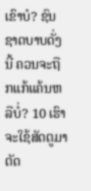ເຂົາບໍ? ຊົນຊາດບາບດັ່ງນີ້ ຄວນຈະຖືກແກ້ແຄ້ນຫລືບໍ່? 10 ເຮົາຈະໃຊ້ສັດຕູມາຕັດ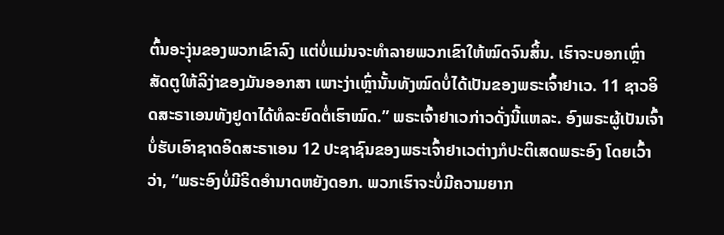ຕົ້ນອະງຸ່ນຂອງພວກເຂົາລົງ ແຕ່ບໍ່ແມ່ນຈະທຳລາຍພວກເຂົາໃຫ້ໝົດຈົນສິ້ນ. ເຮົາຈະບອກເຫຼົ່າສັດຕູໃຫ້ລິງ່າຂອງມັນອອກສາ ເພາະງ່າເຫຼົ່ານັ້ນທັງໝົດບໍ່ໄດ້ເປັນຂອງພຣະເຈົ້າຢາເວ. 11 ຊາວອິດສະຣາເອນທັງຢູດາໄດ້ທໍລະຍົດຕໍ່ເຮົາໝົດ.” ພຣະເຈົ້າຢາເວກ່າວດັ່ງນີ້ແຫລະ. ອົງພຣະຜູ້ເປັນເຈົ້າບໍ່ຮັບເອົາຊາດອິດສະຣາເອນ 12 ປະຊາຊົນຂອງພຣະເຈົ້າຢາເວຕ່າງກໍປະຕິເສດພຣະອົງ ໂດຍເວົ້າວ່າ, “ພຣະອົງບໍ່ມີຣິດອຳນາດຫຍັງດອກ. ພວກເຮົາຈະບໍ່ມີຄວາມຍາກ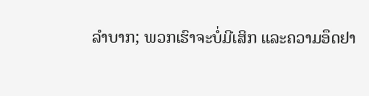ລຳບາກ; ພວກເຮົາຈະບໍ່ມີເສິກ ແລະຄວາມອຶດຢາ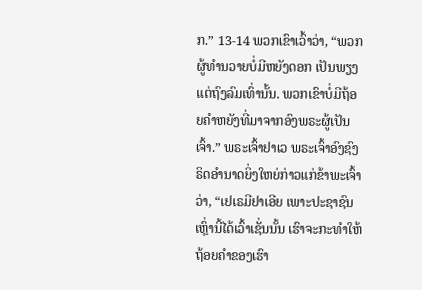ກ.” 13-14 ພວກເຂົາເວົ້າວ່າ, “ພວກຜູ້ທຳນວາຍບໍ່ມີຫຍັງດອກ ເປັນພຽງແຕ່ຖົງລົມເທົ່ານັ້ນ. ພວກເຂົາບໍ່ມີຖ້ອຍຄຳຫຍັງທີ່ມາຈາກອົງພຣະຜູ້ເປັນເຈົ້າ.” ພຣະເຈົ້າຢາເວ ພຣະເຈົ້າອົງຊົງຣິດອຳນາດຍິ່ງໃຫຍ່ກ່າວແກ່ຂ້າພະເຈົ້າວ່າ, “ເຢເຣມີຢາເອີຍ ເພາະປະຊາຊົນເຫຼົ່ານີ້ໄດ້ເວົ້າເຊັ່ນນັ້ນ ເຮົາຈະກະທຳໃຫ້ຖ້ອຍຄຳຂອງເຮົາ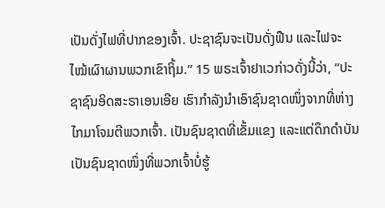ເປັນດັ່ງໄຟທີ່ປາກຂອງເຈົ້າ. ປະຊາຊົນຈະເປັນດັ່ງຟືນ ແລະໄຟຈະໄໝ້ເຜົາຜານພວກເຂົາຖິ້ມ.” 15 ພຣະເຈົ້າຢາເວກ່າວດັ່ງນີ້ວ່າ, “ປະຊາຊົນອິດສະຣາເອນເອີຍ ເຮົາກຳລັງນຳເອົາຊົນຊາດໜຶ່ງຈາກທີ່ຫ່າງໄກມາໂຈມຕີພວກເຈົ້າ. ເປັນຊົນຊາດທີ່ເຂັ້ມແຂງ ແລະແຕ່ດຶກດຳບັນ ເປັນຊົນຊາດໜຶ່ງທີ່ພວກເຈົ້າບໍ່ຮູ້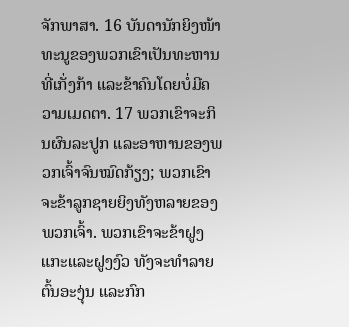ຈັກພາສາ. 16 ບັນດານັກຍິງໜ້າທະນູຂອງພວກເຂົາເປັນທະຫານທີ່ເກັ່ງກ້າ ແລະຂ້າຄົນໂດຍບໍ່ມີຄວາມເມດຕາ. 17 ພວກເຂົາຈະກິນຜົນລະປູກ ແລະອາຫານຂອງພວກເຈົ້າຈົນໝົດກ້ຽງ; ພວກເຂົາຈະຂ້າລູກຊາຍຍິງທັງຫລາຍຂອງພວກເຈົ້າ. ພວກເຂົາຈະຂ້າຝູງແກະແລະຝູງງົວ ທັງຈະທຳລາຍຕົ້ນອະງຸ່ນ ແລະກົກ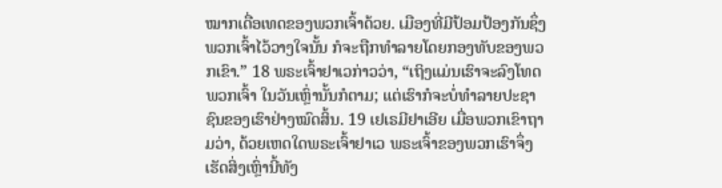ໝາກເດື່ອເທດຂອງພວກເຈົ້າດ້ວຍ. ເມືອງທີ່ມີປ້ອມປ້ອງກັນຊຶ່ງພວກເຈົ້າໄວ້ວາງໃຈນັ້ນ ກໍຈະຖືກທຳລາຍໂດຍກອງທັບຂອງພວກເຂົາ.” 18 ພຣະເຈົ້າຢາເວກ່າວວ່າ, “ເຖິງແມ່ນເຮົາຈະລົງໂທດພວກເຈົ້າ ໃນວັນເຫຼົ່ານັ້ນກໍຕາມ; ແຕ່ເຮົາກໍຈະບໍ່ທຳລາຍປະຊາຊົນຂອງເຮົາຢ່າງໝົດສິ້ນ. 19 ເຢເຣມີຢາເອີຍ ເມື່ອພວກເຂົາຖາມວ່າ, ດ້ວຍເຫດໃດພຣະເຈົ້າຢາເວ ພຣະເຈົ້າຂອງພວກເຮົາຈຶ່ງເຮັດສິ່ງເຫຼົ່ານີ້ທັງ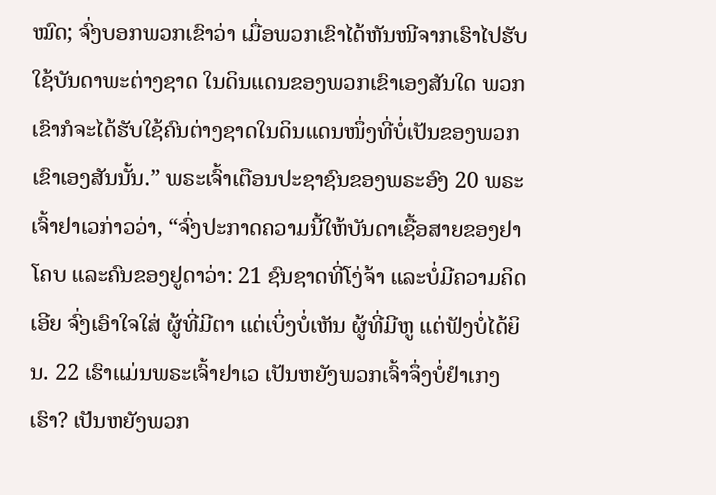ໝົດ; ຈົ່ງບອກພວກເຂົາວ່າ ເມື່ອພວກເຂົາໄດ້ຫັນໜີຈາກເຮົາໄປຮັບໃຊ້ບັນດາພະຕ່າງຊາດ ໃນດິນແດນຂອງພວກເຂົາເອງສັນໃດ ພວກເຂົາກໍຈະໄດ້ຮັບໃຊ້ຄົນຕ່າງຊາດໃນດິນແດນໜຶ່ງທີ່ບໍ່ເປັນຂອງພວກເຂົາເອງສັນນັ້ນ.” ພຣະເຈົ້າເຕືອນປະຊາຊົນຂອງພຣະອົງ 20 ພຣະເຈົ້າຢາເວກ່າວວ່າ, “ຈົ່ງປະກາດຄວາມນີ້ໃຫ້ບັນດາເຊື້ອສາຍຂອງຢາໂຄບ ແລະຄົນຂອງຢູດາວ່າ: 21 ຊົນຊາດທີ່ໂງ່ຈ້າ ແລະບໍ່ມີຄວາມຄິດເອີຍ ຈົ່ງເອົາໃຈໃສ່ ຜູ້ທີ່ມີຕາ ແຕ່ເບິ່ງບໍ່ເຫັນ ຜູ້ທີ່ມີຫູ ແຕ່ຟັງບໍ່ໄດ້ຍິນ. 22 ເຮົາແມ່ນພຣະເຈົ້າຢາເວ ເປັນຫຍັງພວກເຈົ້າຈຶ່ງບໍ່ຢຳເກງເຮົາ? ເປັນຫຍັງພວກ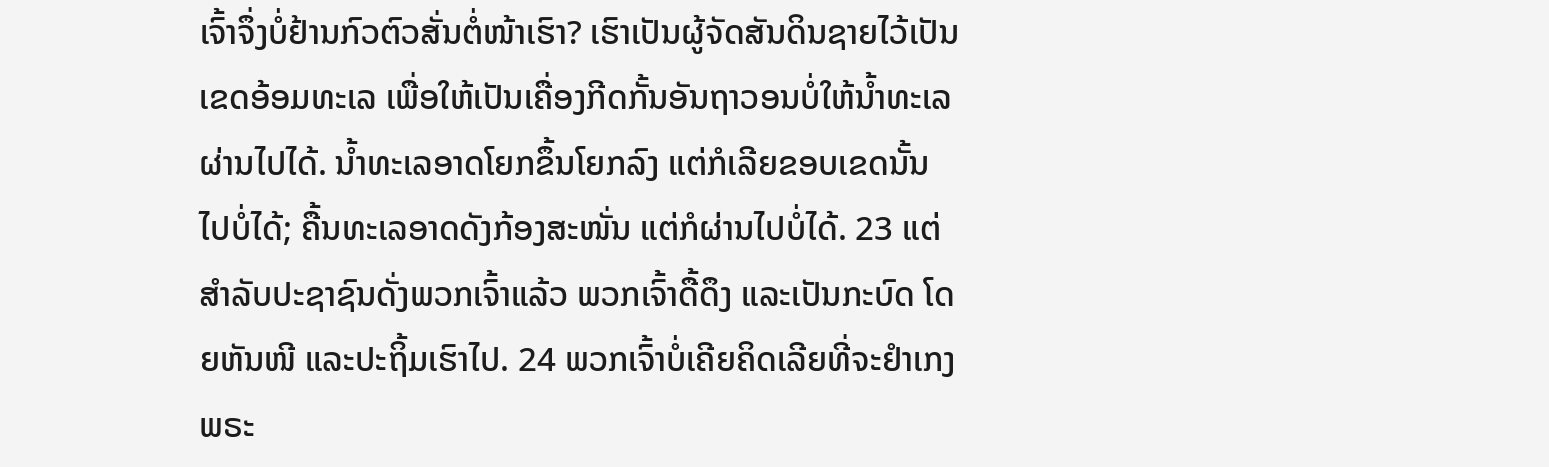ເຈົ້າຈຶ່ງບໍ່ຢ້ານກົວຕົວສັ່ນຕໍ່ໜ້າເຮົາ? ເຮົາເປັນຜູ້ຈັດສັນດິນຊາຍໄວ້ເປັນເຂດອ້ອມທະເລ ເພື່ອໃຫ້ເປັນເຄື່ອງກີດກັ້ນອັນຖາວອນບໍ່ໃຫ້ນໍ້າທະເລຜ່ານໄປໄດ້. ນໍ້າທະເລອາດໂຍກຂຶ້ນໂຍກລົງ ແຕ່ກໍເລີຍຂອບເຂດນັ້ນໄປບໍ່ໄດ້; ຄື້ນທະເລອາດດັງກ້ອງສະໜັ່ນ ແຕ່ກໍຜ່ານໄປບໍ່ໄດ້. 23 ແຕ່ສຳລັບປະຊາຊົນດັ່ງພວກເຈົ້າແລ້ວ ພວກເຈົ້າດື້ດຶງ ແລະເປັນກະບົດ ໂດຍຫັນໜີ ແລະປະຖິ້ມເຮົາໄປ. 24 ພວກເຈົ້າບໍ່ເຄີຍຄິດເລີຍທີ່ຈະຢຳເກງພຣະ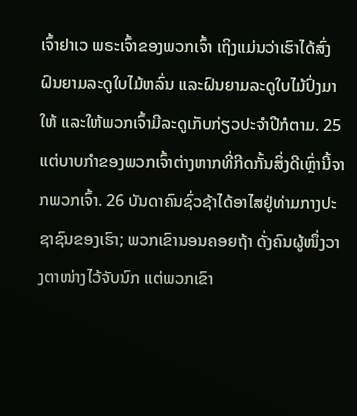ເຈົ້າຢາເວ ພຣະເຈົ້າຂອງພວກເຈົ້າ ເຖິງແມ່ນວ່າເຮົາໄດ້ສົ່ງຝົນຍາມລະດູໃບໄມ້ຫລົ່ນ ແລະຝົນຍາມລະດູໃບໄມ້ປົ່ງມາໃຫ້ ແລະໃຫ້ພວກເຈົ້າມີລະດູເກັບກ່ຽວປະຈຳປີກໍຕາມ. 25 ແຕ່ບາບກຳຂອງພວກເຈົ້າຕ່າງຫາກທີ່ກີດກັ້ນສິ່ງດີເຫຼົ່ານີ້ຈາກພວກເຈົ້າ. 26 ບັນດາຄົນຊົ່ວຊ້າໄດ້ອາໄສຢູ່ທ່າມກາງປະຊາຊົນຂອງເຮົາ; ພວກເຂົານອນຄອຍຖ້າ ດັ່ງຄົນຜູ້ໜຶ່ງວາງຕາໜ່າງໄວ້ຈັບນົກ ແຕ່ພວກເຂົາ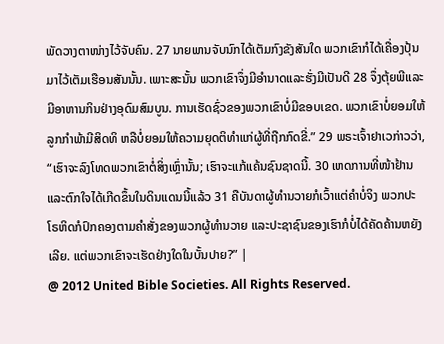ພັດວາງຕາໜ່າງໄວ້ຈັບຄົນ. 27 ນາຍພານຈັບນົກໄດ້ເຕັມກົງຂັງສັນໃດ ພວກເຂົາກໍໄດ້ເຄື່ອງປຸ້ນມາໄວ້ເຕັມເຮືອນສັນນັ້ນ. ເພາະສະນັ້ນ ພວກເຂົາຈຶ່ງມີອຳນາດແລະຮັ່ງມີເປັນດີ 28 ຈຶ່ງຕຸ້ຍພີແລະມີອາຫານກິນຢ່າງອຸດົມສົມບູນ. ການເຮັດຊົ່ວຂອງພວກເຂົາບໍ່ມີຂອບເຂດ. ພວກເຂົາບໍ່ຍອມໃຫ້ລູກກຳພ້າມີສິດທິ ຫລືບໍ່ຍອມໃຫ້ຄວາມຍຸດຕິທຳແກ່ຜູ້ທີ່ຖືກກົດຂີ່.” 29 ພຣະເຈົ້າຢາເວກ່າວວ່າ, “ເຮົາຈະລົງໂທດພວກເຂົາຕໍ່ສິ່ງເຫຼົ່ານັ້ນ; ເຮົາຈະແກ້ແຄ້ນຊົນຊາດນີ້. 30 ເຫດການທີ່ໜ້າຢ້ານ ແລະຕົກໃຈໄດ້ເກີດຂຶ້ນໃນດິນແດນນີ້ແລ້ວ 31 ຄືບັນດາຜູ້ທຳນວາຍກໍເວົ້າແຕ່ຄຳບໍ່ຈິງ ພວກປະໂຣຫິດກໍປົກຄອງຕາມຄຳສັ່ງຂອງພວກຜູ້ທຳນວາຍ ແລະປະຊາຊົນຂອງເຮົາກໍບໍ່ໄດ້ຄັດຄ້ານຫຍັງເລີຍ. ແຕ່ພວກເຂົາຈະເຮັດຢ່າງໃດໃນບັ້ນປາຍ?” |
@ 2012 United Bible Societies. All Rights Reserved.